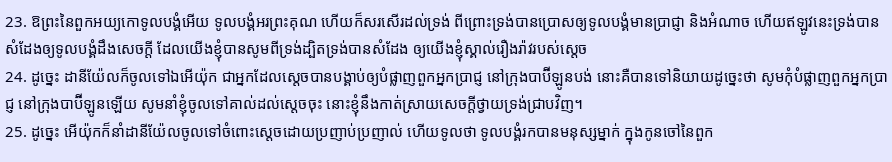23. ឱព្រះនៃពួកអយ្យកោទូលបង្គំអើយ ទូលបង្គំអរព្រះគុណ ហើយក៏សរសើរដល់ទ្រង់ ពីព្រោះទ្រង់បានប្រោសឲ្យទូលបង្គំមានប្រាជ្ញា និងអំណាច ហើយឥឡូវនេះទ្រង់បានសំដែងឲ្យទូលបង្គំដឹងសេចក្ដី ដែលយើងខ្ញុំបានសូមពីទ្រង់ដ្បិតទ្រង់បានសំដែង ឲ្យយើងខ្ញុំស្គាល់រឿងរ៉ាវរបស់ស្តេច
24. ដូច្នេះ ដានីយ៉ែលក៏ចូលទៅឯអើយ៉ុក ជាអ្នកដែលស្តេចបានបង្គាប់ឲ្យបំផ្លាញពួកអ្នកប្រាជ្ញ នៅក្រុងបាប៊ីឡូនបង់ នោះគឺបានទៅនិយាយដូច្នេះថា សូមកុំបំផ្លាញពួកអ្នកប្រាជ្ញ នៅក្រុងបាប៊ីឡូនឡើយ សូមនាំខ្ញុំចូលទៅគាល់ដល់ស្តេចចុះ នោះខ្ញុំនឹងកាត់ស្រាយសេចក្ដីថ្វាយទ្រង់ជ្រាបវិញ។
25. ដូច្នេះ អើយ៉ុកក៏នាំដានីយ៉ែលចូលទៅចំពោះស្តេចដោយប្រញាប់ប្រញាល់ ហើយទូលថា ទូលបង្គំរកបានមនុស្សម្នាក់ ក្នុងកូនចៅនៃពួក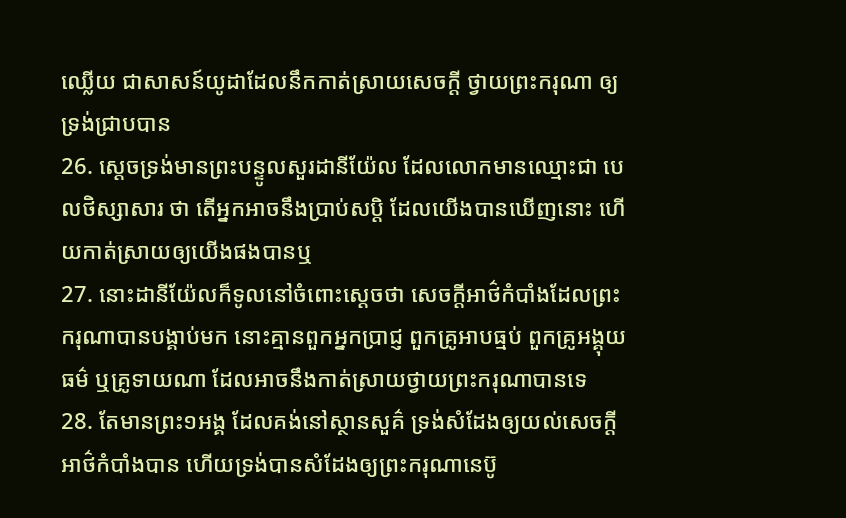ឈ្លើយ ជាសាសន៍យូដាដែលនឹកកាត់ស្រាយសេចក្ដី ថ្វាយព្រះករុណា ឲ្យទ្រង់ជ្រាបបាន
26. ស្តេចទ្រង់មានព្រះបន្ទូលសួរដានីយ៉ែល ដែលលោកមានឈ្មោះជា បេលថិស្សាសារ ថា តើអ្នកអាចនឹងប្រាប់សប្តិ ដែលយើងបានឃើញនោះ ហើយកាត់ស្រាយឲ្យយើងផងបានឬ
27. នោះដានីយ៉ែលក៏ទូលនៅចំពោះស្តេចថា សេចក្ដីអាថ៌កំបាំងដែលព្រះករុណាបានបង្គាប់មក នោះគ្មានពួកអ្នកប្រាជ្ញ ពួកគ្រូអាបធ្មប់ ពួកគ្រូអង្គុយធម៌ ឬគ្រូទាយណា ដែលអាចនឹងកាត់ស្រាយថ្វាយព្រះករុណាបានទេ
28. តែមានព្រះ១អង្គ ដែលគង់នៅស្ថានសួគ៌ ទ្រង់សំដែងឲ្យយល់សេចក្ដីអាថ៌កំបាំងបាន ហើយទ្រង់បានសំដែងឲ្យព្រះករុណានេប៊ូ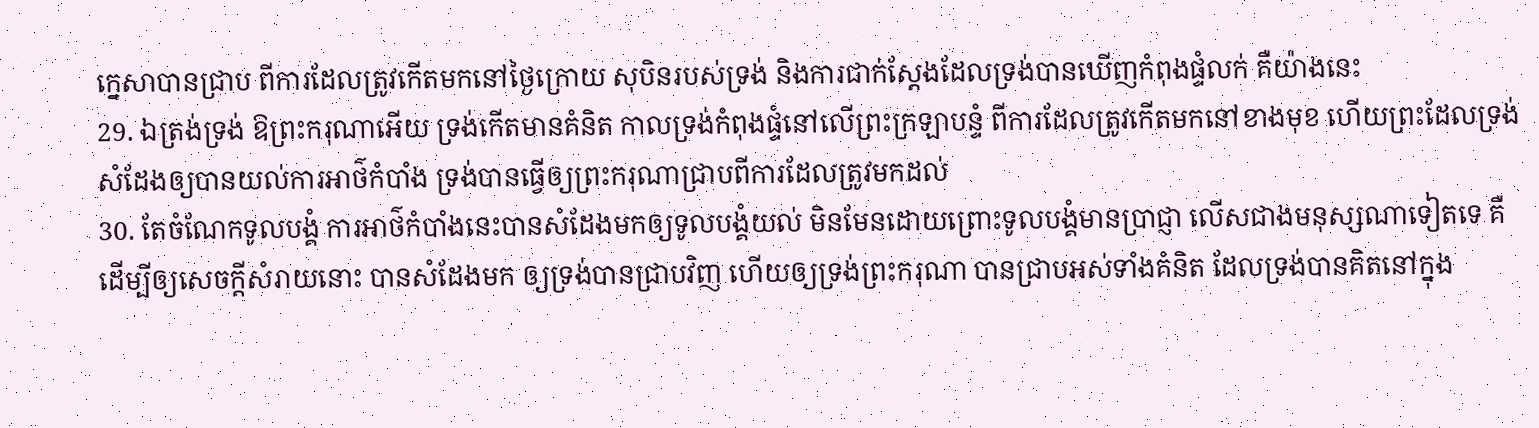ក្នេសាបានជ្រាប ពីការដែលត្រូវកើតមកនៅថ្ងៃក្រោយ សុបិនរបស់ទ្រង់ និងការជាក់ស្តែងដែលទ្រង់បានឃើញកំពុងផ្ទំលក់ គឺយ៉ាងនេះ
29. ឯត្រង់ទ្រង់ ឱព្រះករុណាអើយ ទ្រង់កើតមានគំនិត កាលទ្រង់កំពុងផ្ទំនៅលើព្រះក្រឡាបន្ទំ ពីការដែលត្រូវកើតមកនៅខាងមុខ ហើយព្រះដែលទ្រង់សំដែងឲ្យបានយល់ការអាថ៌កំបាំង ទ្រង់បានធ្វើឲ្យព្រះករុណាជ្រាបពីការដែលត្រូវមកដល់
30. តែចំណែកទូលបង្គំ ការអាថ៌កំបាំងនេះបានសំដែងមកឲ្យទូលបង្គំយល់ មិនមែនដោយព្រោះទូលបង្គំមានប្រាជ្ញា លើសជាងមនុស្សណាទៀតទេ គឺដើម្បីឲ្យសេចក្ដីសំរាយនោះ បានសំដែងមក ឲ្យទ្រង់បានជ្រាបវិញ ហើយឲ្យទ្រង់ព្រះករុណា បានជ្រាបអស់ទាំងគំនិត ដែលទ្រង់បានគិតនៅក្នុង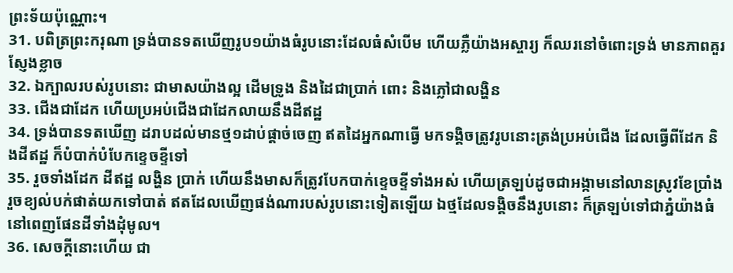ព្រះទ័យប៉ុណ្ណោះ។
31. បពិត្រព្រះករុណា ទ្រង់បានទតឃើញរូប១យ៉ាងធំរូបនោះដែលធំសំបើម ហើយភ្លឺយ៉ាងអស្ចារ្យ ក៏ឈរនៅចំពោះទ្រង់ មានភាពគួរស្ញែងខ្លាច
32. ឯក្បាលរបស់រូបនោះ ជាមាសយ៉ាងល្អ ដើមទ្រូង និងដៃជាប្រាក់ ពោះ និងភ្លៅជាលង្ហិន
33. ជើងជាដែក ហើយប្រអប់ជើងជាដែកលាយនឹងដីឥដ្ឋ
34. ទ្រង់បានទតឃើញ ដរាបដល់មានថ្ម១ដាប់ផ្តាច់ចេញ ឥតដៃអ្នកណាធ្វើ មកទង្គិចត្រូវរូបនោះត្រង់ប្រអប់ជើង ដែលធ្វើពីដែក និងដីឥដ្ឋ ក៏បំបាក់បំបែកខ្ទេចខ្ទីទៅ
35. រួចទាំងដែក ដីឥដ្ឋ លង្ហិន ប្រាក់ ហើយនឹងមាសក៏ត្រូវបែកបាក់ខ្ទេចខ្ទីទាំងអស់ ហើយត្រឡប់ដូចជាអង្កាមនៅលានស្រូវខែប្រាំង រួចខ្យល់បក់ផាត់យកទៅបាត់ ឥតដែលឃើញផង់ណារបស់រូបនោះទៀតឡើយ ឯថ្មដែលទង្គិចនឹងរូបនោះ ក៏ត្រឡប់ទៅជាភ្នំយ៉ាងធំនៅពេញផែនដីទាំងដុំមូល។
36. សេចក្ដីនោះហើយ ជា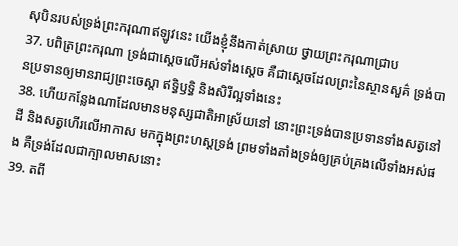សុបិនរបស់ទ្រង់ព្រះករុណាឥឡូវនេះ យើងខ្ញុំនឹងកាត់ស្រាយ ថ្វាយព្រះករុណាជ្រាប
37. បពិត្រព្រះករុណា ទ្រង់ជាស្តេចលើអស់ទាំងស្តេច គឺជាស្តេចដែលព្រះនៃស្ថានសួគ៌ ទ្រង់បានប្រទានឲ្យមានរាជ្យព្រះចេស្តា ឥទ្ធិឫទ្ធិ និងសិរីល្អទាំងនេះ
38. ហើយកន្លែងណាដែលមានមនុស្សជាតិអាស្រ័យនៅ នោះព្រះទ្រង់បានប្រទានទាំងសត្វនៅដី និងសត្វហើរលើអាកាស មកក្នុងព្រះហស្តទ្រង់ ព្រមទាំងតាំងទ្រង់ឲ្យគ្រប់គ្រងលើទាំងអស់ផង គឺទ្រង់ដែលជាក្បាលមាសនោះ
39. តពី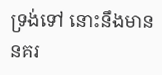ទ្រង់ទៅ នោះនឹងមាននគរ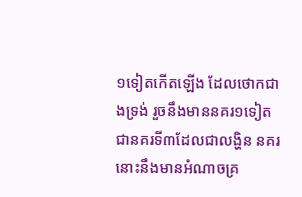១ទៀតកើតឡើង ដែលថោកជាងទ្រង់ រួចនឹងមាននគរ១ទៀត ជានគរទី៣ដែលជាលង្ហិន នគរនោះនឹងមានអំណាចគ្រ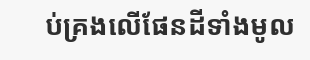ប់គ្រងលើផែនដីទាំងមូល